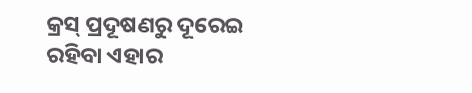କ୍ରସ୍ ପ୍ରଦୂଷଣରୁ ଦୂରେଇ ରହିବା ଏହାର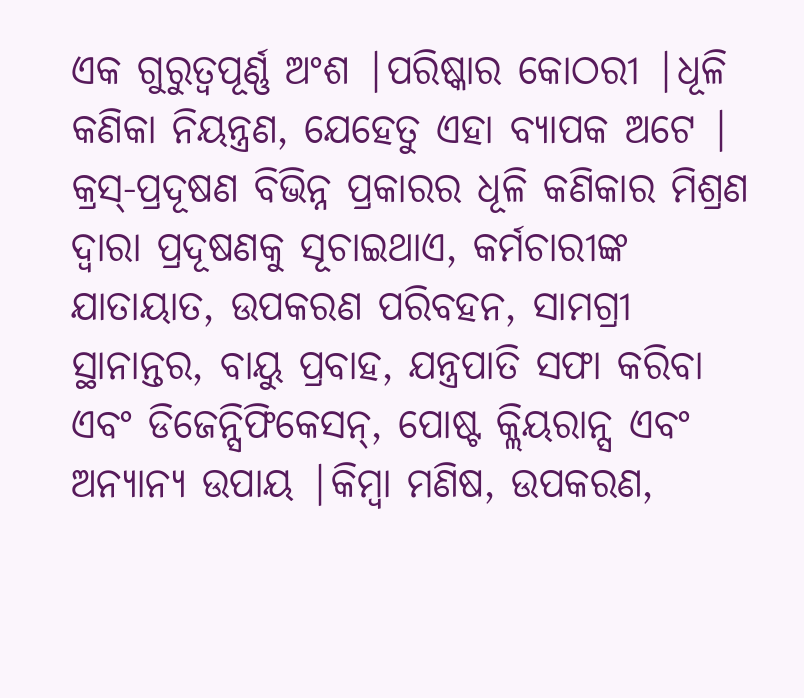ଏକ ଗୁରୁତ୍ୱପୂର୍ଣ୍ଣ ଅଂଶ |ପରିଷ୍କାର କୋଠରୀ |ଧୂଳି କଣିକା ନିୟନ୍ତ୍ରଣ, ଯେହେତୁ ଏହା ବ୍ୟାପକ ଅଟେ |
କ୍ରସ୍-ପ୍ରଦୂଷଣ ବିଭିନ୍ନ ପ୍ରକାରର ଧୂଳି କଣିକାର ମିଶ୍ରଣ ଦ୍ୱାରା ପ୍ରଦୂଷଣକୁ ସୂଚାଇଥାଏ, କର୍ମଚାରୀଙ୍କ ଯାତାୟାତ, ଉପକରଣ ପରିବହନ, ସାମଗ୍ରୀ ସ୍ଥାନାନ୍ତର, ବାୟୁ ପ୍ରବାହ, ଯନ୍ତ୍ରପାତି ସଫା କରିବା ଏବଂ ଡିଜେନ୍ସିଫିକେସନ୍, ପୋଷ୍ଟ କ୍ଲିୟରାନ୍ସ ଏବଂ ଅନ୍ୟାନ୍ୟ ଉପାୟ |କିମ୍ବା ମଣିଷ, ଉପକରଣ,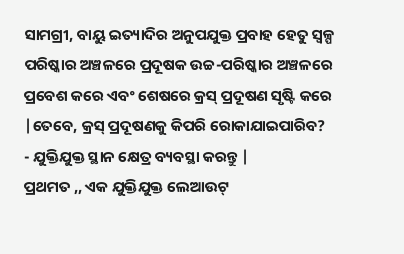ସାମଗ୍ରୀ, ବାୟୁ ଇତ୍ୟାଦିର ଅନୁପଯୁକ୍ତ ପ୍ରବାହ ହେତୁ ସ୍ୱଳ୍ପ ପରିଷ୍କାର ଅଞ୍ଚଳରେ ପ୍ରଦୂଷକ ଉଚ୍ଚ-ପରିଷ୍କାର ଅଞ୍ଚଳରେ ପ୍ରବେଶ କରେ ଏବଂ ଶେଷରେ କ୍ରସ୍ ପ୍ରଦୂଷଣ ସୃଷ୍ଟି କରେ |ତେବେ, କ୍ରସ୍ ପ୍ରଦୂଷଣକୁ କିପରି ରୋକାଯାଇପାରିବ?
- ଯୁକ୍ତିଯୁକ୍ତ ସ୍ଥାନ କ୍ଷେତ୍ର ବ୍ୟବସ୍ଥା କରନ୍ତୁ |
ପ୍ରଥମତ ,, ଏକ ଯୁକ୍ତିଯୁକ୍ତ ଲେଆଉଟ୍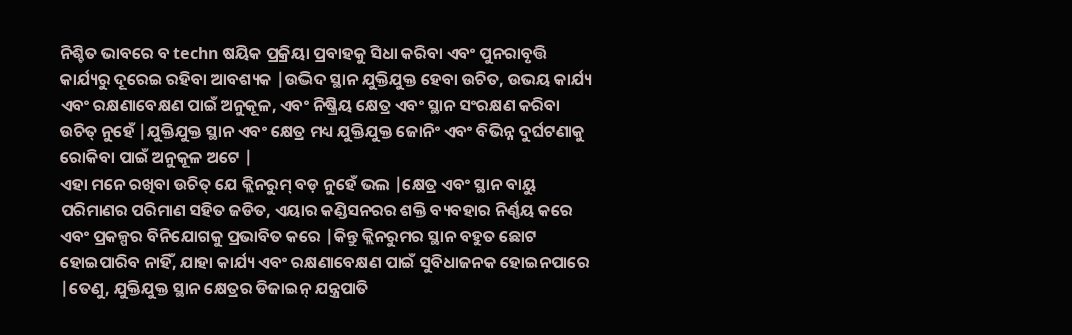ନିଶ୍ଚିତ ଭାବରେ ବ techn ଷୟିକ ପ୍ରକ୍ରିୟା ପ୍ରବାହକୁ ସିଧା କରିବା ଏବଂ ପୁନରାବୃତ୍ତି କାର୍ଯ୍ୟରୁ ଦୂରେଇ ରହିବା ଆବଶ୍ୟକ |ଉଦ୍ଭିଦ ସ୍ଥାନ ଯୁକ୍ତିଯୁକ୍ତ ହେବା ଉଚିତ, ଉଭୟ କାର୍ଯ୍ୟ ଏବଂ ରକ୍ଷଣାବେକ୍ଷଣ ପାଇଁ ଅନୁକୂଳ, ଏବଂ ନିଷ୍କ୍ରିୟ କ୍ଷେତ୍ର ଏବଂ ସ୍ଥାନ ସଂରକ୍ଷଣ କରିବା ଉଚିତ୍ ନୁହେଁ |ଯୁକ୍ତିଯୁକ୍ତ ସ୍ଥାନ ଏବଂ କ୍ଷେତ୍ର ମଧ୍ୟ ଯୁକ୍ତିଯୁକ୍ତ ଜୋନିଂ ଏବଂ ବିଭିନ୍ନ ଦୁର୍ଘଟଣାକୁ ରୋକିବା ପାଇଁ ଅନୁକୂଳ ଅଟେ |
ଏହା ମନେ ରଖିବା ଉଚିତ୍ ଯେ କ୍ଲିନରୁମ୍ ବଡ଼ ନୁହେଁ ଭଲ |କ୍ଷେତ୍ର ଏବଂ ସ୍ଥାନ ବାୟୁ ପରିମାଣର ପରିମାଣ ସହିତ ଜଡିତ, ଏୟାର କଣ୍ଡିସନରର ଶକ୍ତି ବ୍ୟବହାର ନିର୍ଣ୍ଣୟ କରେ ଏବଂ ପ୍ରକଳ୍ପର ବିନିଯୋଗକୁ ପ୍ରଭାବିତ କରେ |କିନ୍ତୁ କ୍ଲିନରୁମର ସ୍ଥାନ ବହୁତ ଛୋଟ ହୋଇପାରିବ ନାହିଁ, ଯାହା କାର୍ଯ୍ୟ ଏବଂ ରକ୍ଷଣାବେକ୍ଷଣ ପାଇଁ ସୁବିଧାଜନକ ହୋଇନପାରେ |ତେଣୁ, ଯୁକ୍ତିଯୁକ୍ତ ସ୍ଥାନ କ୍ଷେତ୍ରର ଡିଜାଇନ୍ ଯନ୍ତ୍ରପାତି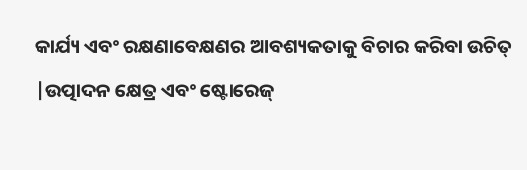କାର୍ଯ୍ୟ ଏବଂ ରକ୍ଷଣାବେକ୍ଷଣର ଆବଶ୍ୟକତାକୁ ବିଚାର କରିବା ଉଚିତ୍ |ଉତ୍ପାଦନ କ୍ଷେତ୍ର ଏବଂ ଷ୍ଟୋରେଜ୍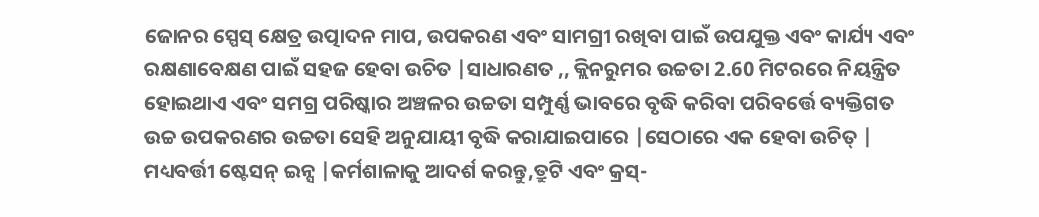ଜୋନର ସ୍ପେସ୍ କ୍ଷେତ୍ର ଉତ୍ପାଦନ ମାପ, ଉପକରଣ ଏବଂ ସାମଗ୍ରୀ ରଖିବା ପାଇଁ ଉପଯୁକ୍ତ ଏବଂ କାର୍ଯ୍ୟ ଏବଂ ରକ୍ଷଣାବେକ୍ଷଣ ପାଇଁ ସହଜ ହେବା ଉଚିତ |ସାଧାରଣତ ,, କ୍ଲିନରୁମର ଉଚ୍ଚତା 2.60 ମିଟରରେ ନିୟନ୍ତ୍ରିତ ହୋଇଥାଏ ଏବଂ ସମଗ୍ର ପରିଷ୍କାର ଅଞ୍ଚଳର ଉଚ୍ଚତା ସମ୍ପୁର୍ଣ୍ଣ ଭାବରେ ବୃଦ୍ଧି କରିବା ପରିବର୍ତ୍ତେ ବ୍ୟକ୍ତିଗତ ଉଚ୍ଚ ଉପକରଣର ଉଚ୍ଚତା ସେହି ଅନୁଯାୟୀ ବୃଦ୍ଧି କରାଯାଇପାରେ |ସେଠାରେ ଏକ ହେବା ଉଚିତ୍ | ମଧ୍ୟବର୍ତ୍ତୀ ଷ୍ଟେସନ୍ ଇନ୍ସ |କର୍ମଶାଳାକୁ ଆଦର୍ଶ କରନ୍ତୁ,ତ୍ରୁଟି ଏବଂ କ୍ରସ୍-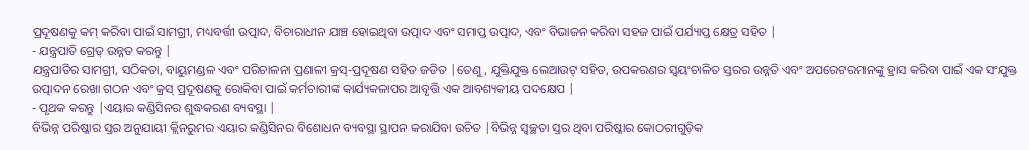ପ୍ରଦୂଷଣକୁ କମ୍ କରିବା ପାଇଁ ସାମଗ୍ରୀ, ମଧ୍ୟବର୍ତ୍ତୀ ଉତ୍ପାଦ, ବିଚାରାଧୀନ ଯାଞ୍ଚ ହୋଇଥିବା ଉତ୍ପାଦ ଏବଂ ସମାପ୍ତ ଉତ୍ପାଦ, ଏବଂ ବିଭାଜନ କରିବା ସହଜ ପାଇଁ ପର୍ଯ୍ୟାପ୍ତ କ୍ଷେତ୍ର ସହିତ |
- ଯନ୍ତ୍ରପାତି ଗ୍ରେଡ୍ ଉନ୍ନତ କରନ୍ତୁ |
ଯନ୍ତ୍ରପାତିର ସାମଗ୍ରୀ, ସଠିକତା, ବାୟୁମଣ୍ଡଳ ଏବଂ ପରିଚାଳନା ପ୍ରଣାଳୀ କ୍ରସ୍-ପ୍ରଦୂଷଣ ସହିତ ଜଡିତ |ତେଣୁ, ଯୁକ୍ତିଯୁକ୍ତ ଲେଆଉଟ୍ ସହିତ, ଉପକରଣର ସ୍ୱୟଂଚାଳିତ ସ୍ତରର ଉନ୍ନତି ଏବଂ ଅପରେଟରମାନଙ୍କୁ ହ୍ରାସ କରିବା ପାଇଁ ଏକ ସଂଯୁକ୍ତ ଉତ୍ପାଦନ ରେଖା ଗଠନ ଏବଂ କ୍ରସ୍ ପ୍ରଦୂଷଣକୁ ରୋକିବା ପାଇଁ କର୍ମଚାରୀଙ୍କ କାର୍ଯ୍ୟକଳାପର ଆବୃତ୍ତି ଏକ ଆବଶ୍ୟକୀୟ ପଦକ୍ଷେପ |
- ପୃଥକ କରନ୍ତୁ |ଏୟାର କଣ୍ଡିସିନର ଶୁଦ୍ଧକରଣ ବ୍ୟବସ୍ଥା |
ବିଭିନ୍ନ ପରିଷ୍କାର ସ୍ତର ଅନୁଯାୟୀ କ୍ଲିନରୁମର ଏୟାର କଣ୍ଡିସିନର ବିଶୋଧନ ବ୍ୟବସ୍ଥା ସ୍ଥାପନ କରାଯିବା ଉଚିତ |ବିଭିନ୍ନ ସ୍ୱଚ୍ଛତା ସ୍ତର ଥିବା ପରିଷ୍କାର କୋଠରୀଗୁଡ଼ିକ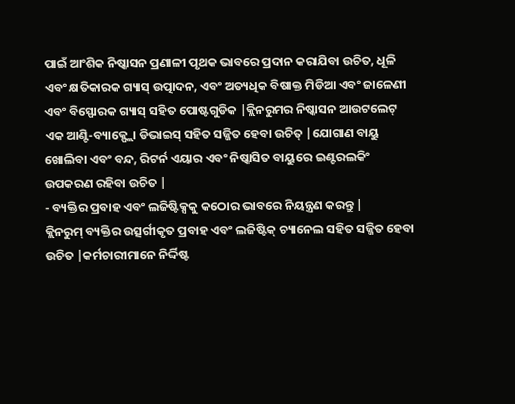ପାଇଁ ଆଂଶିକ ନିଷ୍କାସନ ପ୍ରଣାଳୀ ପୃଥକ ଭାବରେ ପ୍ରଦାନ କରାଯିବା ଉଚିତ, ଧୂଳି ଏବଂ କ୍ଷତିକାରକ ଗ୍ୟାସ୍ ଉତ୍ପାଦନ, ଏବଂ ଅତ୍ୟଧିକ ବିଷାକ୍ତ ମିଡିଆ ଏବଂ ଜାଳେଣୀ ଏବଂ ବିସ୍ଫୋରକ ଗ୍ୟାସ୍ ସହିତ ପୋଷ୍ଟଗୁଡିକ |କ୍ଲିନରୁମର ନିଷ୍କାସନ ଆଉଟଲେଟ୍ ଏକ ଆଣ୍ଟି-ବ୍ୟାକ୍ଫ୍ଲୋ ଡିଭାଇସ୍ ସହିତ ସଜ୍ଜିତ ହେବା ଉଚିତ୍ |ଯୋଗାଣ ବାୟୁ ଖୋଲିବା ଏବଂ ବନ୍ଦ, ରିଟର୍ନ ଏୟାର ଏବଂ ନିଷ୍କାସିତ ବାୟୁରେ ଇଣ୍ଟରଲକିଂ ଉପକରଣ ରହିବା ଉଚିତ |
- ବ୍ୟକ୍ତିର ପ୍ରବାହ ଏବଂ ଲଜିଷ୍ଟିକ୍ସକୁ କଠୋର ଭାବରେ ନିୟନ୍ତ୍ରଣ କରନ୍ତୁ |
କ୍ଲିନରୁମ୍ ବ୍ୟକ୍ତିର ଉତ୍ସର୍ଗୀକୃତ ପ୍ରବାହ ଏବଂ ଲଜିଷ୍ଟିକ୍ ଚ୍ୟାନେଲ ସହିତ ସଜ୍ଜିତ ହେବା ଉଚିତ |କର୍ମଚାରୀମାନେ ନିର୍ଦ୍ଦିଷ୍ଟ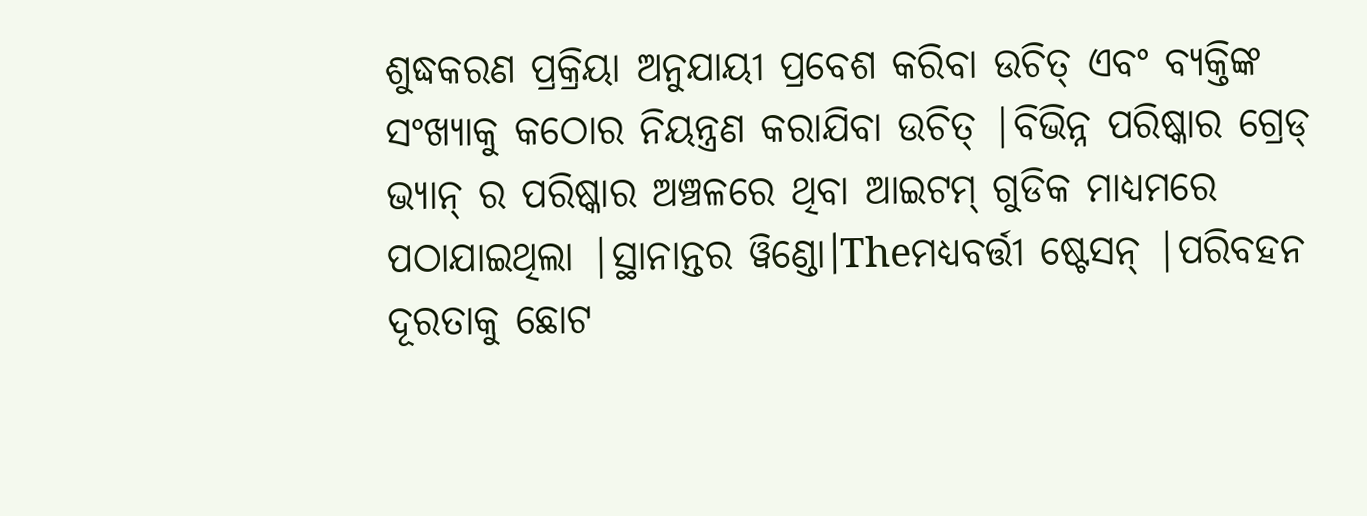ଶୁଦ୍ଧକରଣ ପ୍ରକ୍ରିୟା ଅନୁଯାୟୀ ପ୍ରବେଶ କରିବା ଉଚିତ୍ ଏବଂ ବ୍ୟକ୍ତିଙ୍କ ସଂଖ୍ୟାକୁ କଠୋର ନିୟନ୍ତ୍ରଣ କରାଯିବା ଉଚିତ୍ |ବିଭିନ୍ନ ପରିଷ୍କାର ଗ୍ରେଡ୍ ଭ୍ୟାନ୍ ର ପରିଷ୍କାର ଅଞ୍ଚଳରେ ଥିବା ଆଇଟମ୍ ଗୁଡିକ ମାଧ୍ୟମରେ ପଠାଯାଇଥିଲା |ସ୍ଥାନାନ୍ତର ୱିଣ୍ଡୋ।Theମଧ୍ୟବର୍ତ୍ତୀ ଷ୍ଟେସନ୍ |ପରିବହନ ଦୂରତାକୁ ଛୋଟ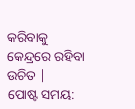କରିବାକୁ କେନ୍ଦ୍ରରେ ରହିବା ଉଚିତ |
ପୋଷ୍ଟ ସମୟ: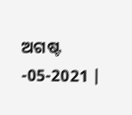ଅଗଷ୍ଟ -05-2021 |